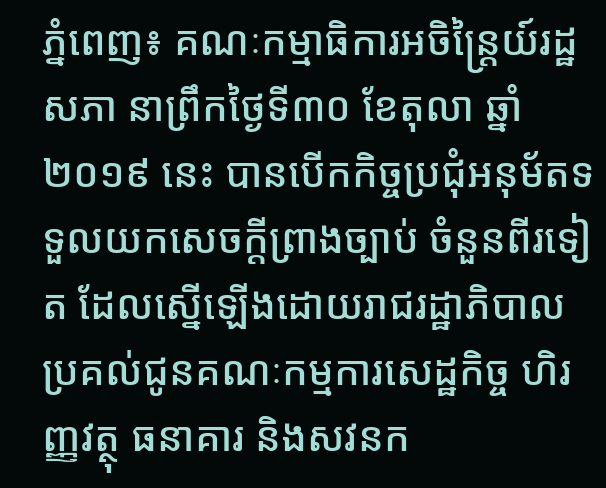ភ្នំពេញ៖ គណៈកម្មាធិការអចិន្ត្រៃយ៍រដ្ឋសភា នាព្រឹកថ្ងៃទី៣០ ខែតុលា ឆ្នាំ២០១៩ នេះ បានបើកកិច្ចប្រជុំអនុម័តទទួលយកសេចក្តីព្រាងច្បាប់ ចំនួនពីរទៀត ដែលស្នើឡើងដោយរាជរដ្ឋាភិបាល ប្រគល់ជូនគណៈកម្មការសេដ្ឋកិច្ច ហិរញ្ញវត្ថុ ធនាគារ និងសវនក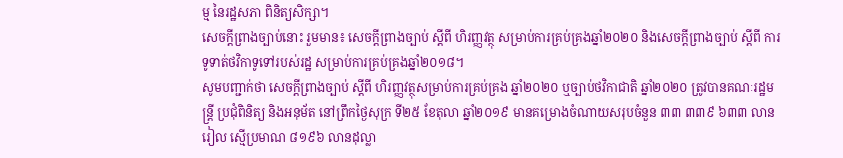ម្ម នៃរដ្ឋសភា ពិនិត្យសិក្សា។
សេចក្តីព្រាងច្បាប់នោះ រួមមាន៖ សេចក្តីព្រាងច្បាប់ ស្តីពី ហិរញ្ញវត្ថុ សម្រាប់ការគ្រប់គ្រងឆ្នាំ២០២០ និងសេចក្តីព្រាងច្បាប់ ស្តីពី ការទូទាត់ថវិកាទូទៅរបស់រដ្ឋ សម្រាប់ការគ្រប់គ្រងឆ្នាំ២០១៨។
សូមបញ្ជាក់ថា សេចក្តីព្រាងច្បាប់ ស្តីពី ហិរញ្ញវត្ថុសម្រាប់ការគ្រប់គ្រង ឆ្នាំ២០២០ ឬច្បាប់ថវិកាជាតិ ឆ្នាំ២០២០ ត្រូវបានគណៈរដ្ឋមន្ត្រី ប្រជុំពិនិត្យ និងអនុម័ត នៅព្រឹកថ្ងៃសុក្រ ទី២៥ ខែតុលា ឆ្នាំ២០១៩ មានគម្រោងចំណាយសរុបចំនួន ៣៣ ៣៣៩ ៦៣៣ លានរៀល ស្មើប្រមាណ ៨១៩៦ លានដុល្លា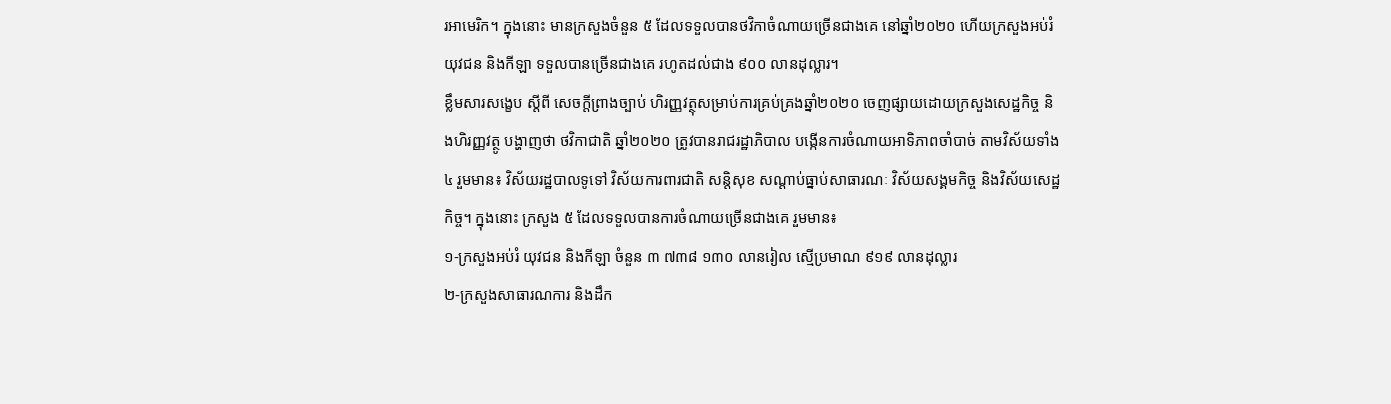រអាមេរិក។ ក្នុងនោះ មានក្រសួងចំនួន ៥ ដែលទទួលបានថវិកាចំណាយច្រើនជាងគេ នៅឆ្នាំ២០២០ ហើយក្រសួងអប់រំ យុវជន និងកីឡា ទទួលបានច្រើនជាងគេ រហូតដល់ជាង ៩០០ លានដុល្លារ។
ខ្លឹមសារសង្ខេប ស្តីពី សេចក្តីព្រាងច្បាប់ ហិរញ្ញវត្ថុសម្រាប់ការគ្រប់គ្រងឆ្នាំ២០២០ ចេញផ្សាយដោយក្រសួងសេដ្ឋកិច្ច និងហិរញ្ញវត្ថូ បង្ហាញថា ថវិកាជាតិ ឆ្នាំ២០២០ ត្រូវបានរាជរដ្ឋាភិបាល បង្កើនការចំណាយអាទិភាពចាំបាច់ តាមវិស័យទាំង ៤ រួមមាន៖ វិស័យរដ្ឋបាលទូទៅ វិស័យការពារជាតិ សន្តិសុខ សណ្តាប់ធ្នាប់សាធារណៈ វិស័យសង្គមកិច្ច និងវិស័យសេដ្ឋកិច្ច។ ក្នុងនោះ ក្រសួង ៥ ដែលទទួលបានការចំណាយច្រើនជាងគេ រួមមាន៖
១-ក្រសួងអប់រំ យុវជន និងកីឡា ចំនួន ៣ ៧៣៨ ១៣០ លានរៀល ស្មើប្រមាណ ៩១៩ លានដុល្លារ
២-ក្រសួងសាធារណការ និងដឹក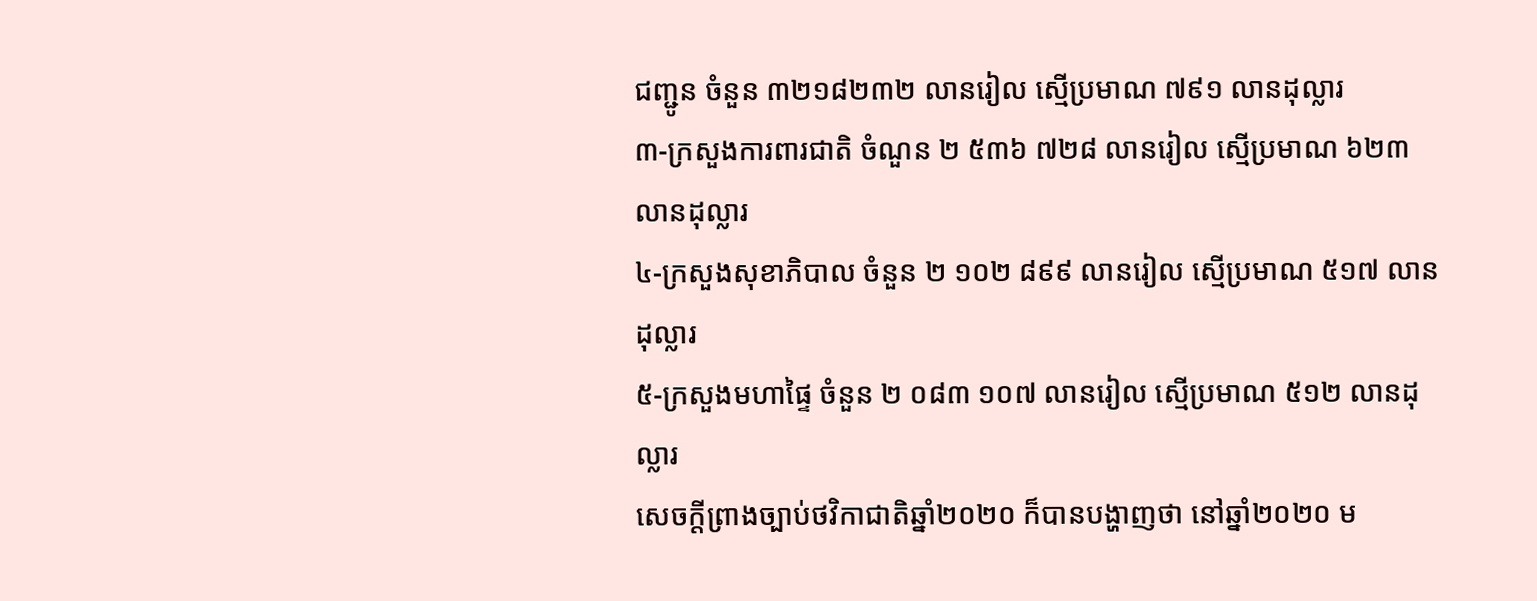ជញ្ជូន ចំនួន ៣២១៨២៣២ លានរៀល ស្មើប្រមាណ ៧៩១ លានដុល្លារ
៣-ក្រសួងការពារជាតិ ចំណួន ២ ៥៣៦ ៧២៨ លានរៀល ស្មើប្រមាណ ៦២៣ លានដុល្លារ
៤-ក្រសួងសុខាភិបាល ចំនួន ២ ១០២ ៨៩៩ លានរៀល ស្មើប្រមាណ ៥១៧ លានដុល្លារ
៥-ក្រសួងមហាផ្ទៃ ចំនួន ២ ០៨៣ ១០៧ លានរៀល ស្មើប្រមាណ ៥១២ លានដុល្លារ
សេចក្តីព្រាងច្បាប់ថវិកាជាតិឆ្នាំ២០២០ ក៏បានបង្ហាញថា នៅឆ្នាំ២០២០ ម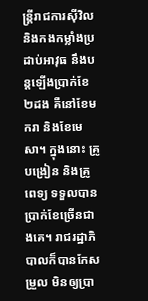ន្ត្រីរាជការស៊ីវិល និងកងកម្លាំងប្រដាប់អាវុធ នឹងបន្តឡើងប្រាក់ខែ ២ដង គឺនៅខែមករា និងខែមេសា។ ក្នុងនោះ គ្រូបង្រៀន និងគ្រូពេទ្យ ទទួលបានប្រាក់ខែច្រើនជាងគេ។ រាជរដ្ឋាភិបាលក៏បានកែសម្រួល មិនឲ្យប្រា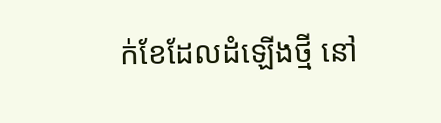ក់ខែដែលដំឡើងថ្មី នៅ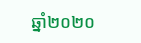ឆ្នាំ២០២០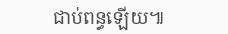ជាប់ពន្ធឡើយ៕